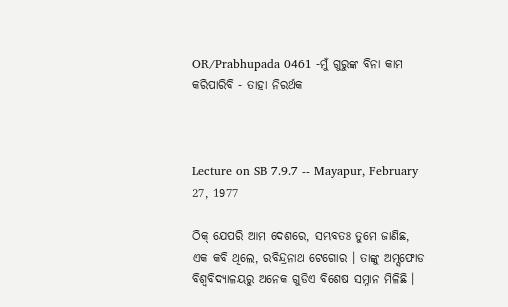OR/Prabhupada 0461 -ମୁଁ ଗୁରୁଙ୍କ ବିନା କାମ କରିପାରିବି - ତାହା ନିରର୍ଥକ



Lecture on SB 7.9.7 -- Mayapur, February 27, 1977

ଠିକ୍ ଯେପରି ଆମ ଦେଶରେ, ସମ୍ଭବତଃ ତୁମେ ଜାଣିଛ, ଏକ କବି ଥିଲେ, ରବିନ୍ଦ୍ରନାଥ ଟେଗୋର । ତାଙ୍କୁ ଅମ୍ସଫୋଡ ବିଶ୍ଵବିଦ୍ୟାଳୟରୁ ଅନେକ ଗୁଡିଏ ବିଶେଷ ସମ୍ନାନ ମିଳିଛି ।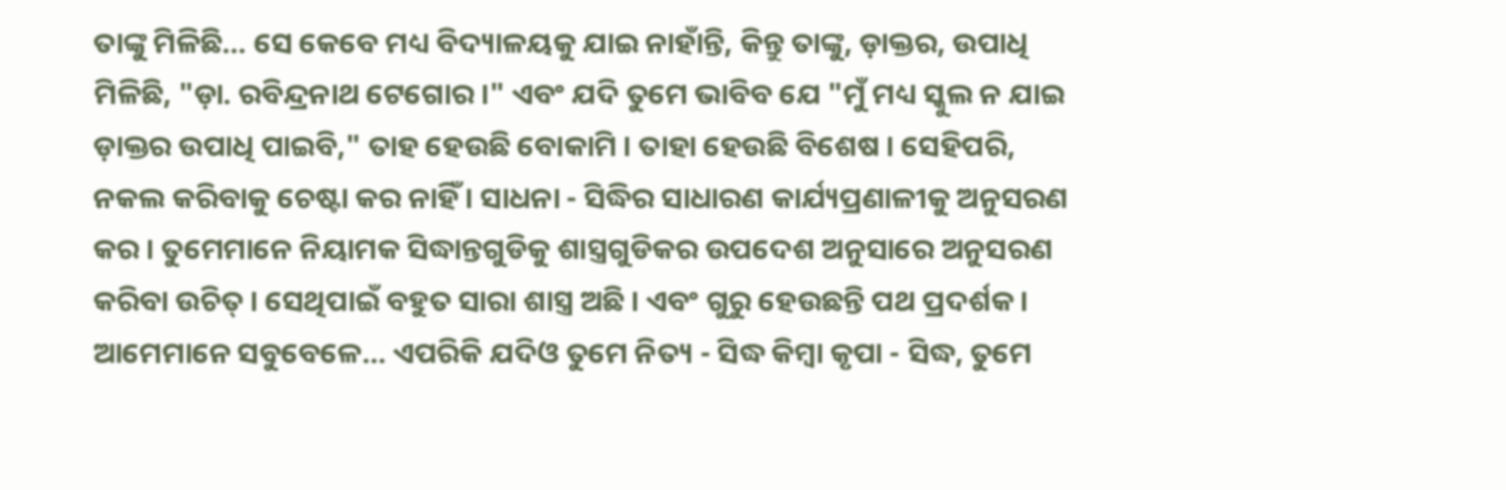ତାଙ୍କୁ ମିଳିଛି... ସେ କେବେ ମଧ୍ୟ ବିଦ୍ୟାଳୟକୁ ଯାଇ ନାହାଁନ୍ତି, କିନ୍ତୁ ତାଙ୍କୁ, ଡ଼ାକ୍ତର, ଉପାଧି ମିଳିଛି, "ଡ଼ା. ରବିନ୍ଦ୍ରନାଥ ଟେଗୋର ।" ଏବଂ ଯଦି ତୁମେ ଭାବିବ ଯେ "ମୁଁ ମଧ୍ୟ ସ୍କୁଲ ନ ଯାଇ ଡ଼ାକ୍ତର ଉପାଧି ପାଇବି," ତାହ ହେଉଛି ବୋକାମି । ତାହା ହେଉଛି ବିଶେଷ । ସେହିପରି, ନକଲ କରିବାକୁ ଚେଷ୍ଟା କର ନାହିଁ । ସାଧନା - ସିଦ୍ଧିର ସାଧାରଣ କାର୍ଯ୍ୟପ୍ରଣାଳୀକୁ ଅନୁସରଣ କର । ତୁମେମାନେ ନିୟାମକ ସିଦ୍ଧାନ୍ତଗୁଡିକୁ ଶାସ୍ତ୍ରଗୁଡିକର ଉପଦେଶ ଅନୁସାରେ ଅନୁସରଣ କରିବା ଉଚିତ୍ । ସେଥିପାଇଁ ବହୁତ ସାରା ଶାସ୍ତ୍ର ଅଛି । ଏବଂ ଗୁରୁ ହେଉଛନ୍ତି ପଥ ପ୍ରଦର୍ଶକ । ଆମେମାନେ ସବୁବେଳେ... ଏପରିକି ଯଦିଓ ତୁମେ ନିତ୍ୟ - ସିଦ୍ଧ କିମ୍ଵା କୃପା - ସିଦ୍ଧ, ତୁମେ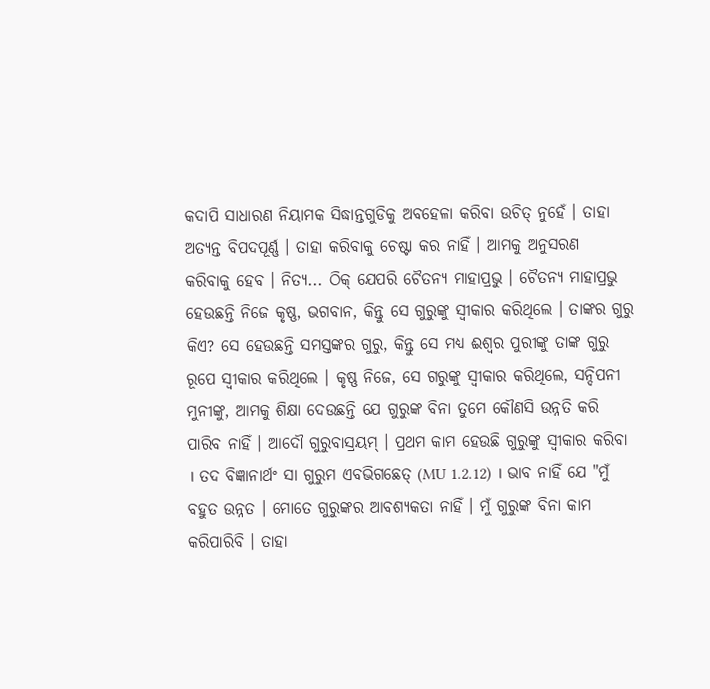କଦାପି ସାଧାରଣ ନିୟାମକ ସିଦ୍ଧାନ୍ତଗୁଡିକୁ ଅବହେଳା କରିବା ଉଚିତ୍ ନୁହେଁ । ତାହା ଅତ୍ୟନ୍ତ ବିପଦପୂର୍ଣ୍ଣ । ତାହା କରିବାକୁ ଚେଷ୍ଟା କର ନାହିଁ । ଆମକୁ ଅନୁସରଣ କରିବାକୁ ହେବ । ନିତ୍ୟ... ଠିକ୍ ଯେପରି ଚୈତନ୍ୟ ମାହାପ୍ରଭୁ । ଚୈତନ୍ୟ ମାହାପ୍ରଭୁ ହେଉଛନ୍ତି ନିଜେ କୃଷ୍ଣ, ଭଗବାନ, କିନ୍ତୁ ସେ ଗୁରୁଙ୍କୁ ସ୍ଵୀକାର କରିଥିଲେ । ତାଙ୍କର ଗୁରୁ କିଏ? ସେ ହେଉଛନ୍ତି ସମସ୍ତଙ୍କର ଗୁରୁ, କିନ୍ତୁ ସେ ମଧ୍ୟ ଈଶ୍ଵର ପୁରୀଙ୍କୁ ତାଙ୍କ ଗୁରୁ ରୂପେ ସ୍ଵୀକାର କରିଥିଲେ । କୃଷ୍ଣ ନିଜେ, ସେ ଗରୁଙ୍କୁ ସ୍ଵୀକାର କରିଥିଲେ, ସନ୍ଦିପନୀ ମୁନୀଙ୍କୁ, ଆମକୁ ଶିକ୍ଷା ଦେଉଛନ୍ତି ଯେ ଗୁରୁଙ୍କ ବିନା ତୁମେ କୌଣସି ଉନ୍ନତି କରି ପାରିବ ନାହିଁ । ଆଦୌ ଗୁରୁବାସ୍ରୟମ୍ । ପ୍ରଥମ କାମ ହେଉଛି ଗୁରୁଙ୍କୁ ସ୍ଵୀକାର କରିବା । ତଦ ବିଜ୍ଞାନାର୍ଥଂ ସା ଗୁରୁମ ଏବଭିଗଛେତ୍ (MU 1.2.12) । ଭାବ ନାହିଁ ଯେ "ମୁଁ ବହୁତ ଉନ୍ନତ । ମୋତେ ଗୁରୁଙ୍କର ଆବଶ୍ୟକତା ନାହିଁ । ମୁଁ ଗୁରୁଙ୍କ ବିନା କାମ କରିପାରିବି । ତାହା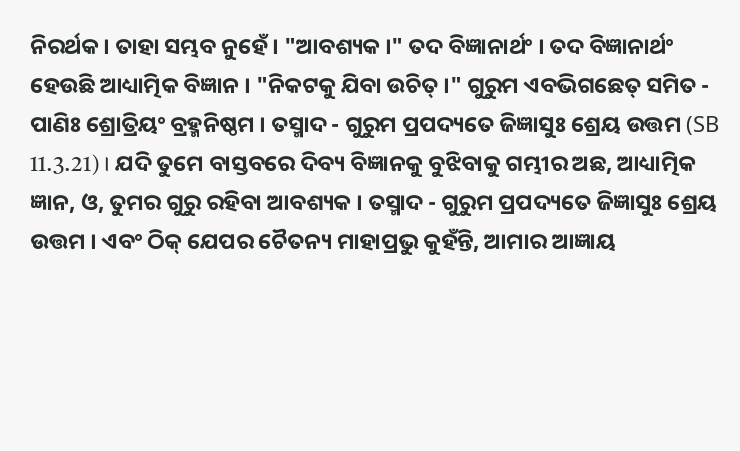ନିରର୍ଥକ । ତାହା ସମ୍ଭବ ନୁହେଁ । "ଆବଶ୍ୟକ ।" ତଦ ବିଜ୍ଞାନାର୍ଥଂ । ତଦ ବିଜ୍ଞାନାର୍ଥଂ ହେଉଛି ଆଧ୍ୟାତ୍ମିକ ବିଜ୍ଞାନ । "ନିକଟକୁ ଯିବା ଉଚିତ୍ ।" ଗୁରୁମ ଏବଭିଗଛେତ୍ ସମିତ - ପାଣିଃ ଶ୍ରୋତ୍ରିୟଂ ବ୍ରହ୍ମନିଷ୍ଠମ । ତସ୍ମାଦ - ଗୁରୁମ ପ୍ରପଦ୍ୟତେ ଜିଜ୍ଞାସୁଃ ଶ୍ରେୟ ଉତ୍ତମ (SB 11.3.21) । ଯଦି ତୁମେ ବାସ୍ତବରେ ଦିବ୍ୟ ବିଜ୍ଞାନକୁ ବୁଝିବାକୁ ଗମ୍ଭୀର ଅଛ, ଆଧ୍ୟାତ୍ମିକ ଜ୍ଞାନ, ଓ, ତୁମର ଗୁରୁ ରହିବା ଆବଶ୍ୟକ । ତସ୍ମାଦ - ଗୁରୁମ ପ୍ରପଦ୍ୟତେ ଜିଜ୍ଞାସୁଃ ଶ୍ରେୟ ଉତ୍ତମ । ଏବଂ ଠିକ୍ ଯେପର ଚୈତନ୍ୟ ମାହାପ୍ରଭୁ କୁହଁନ୍ତି, ଆମାର ଆଜ୍ଞାୟ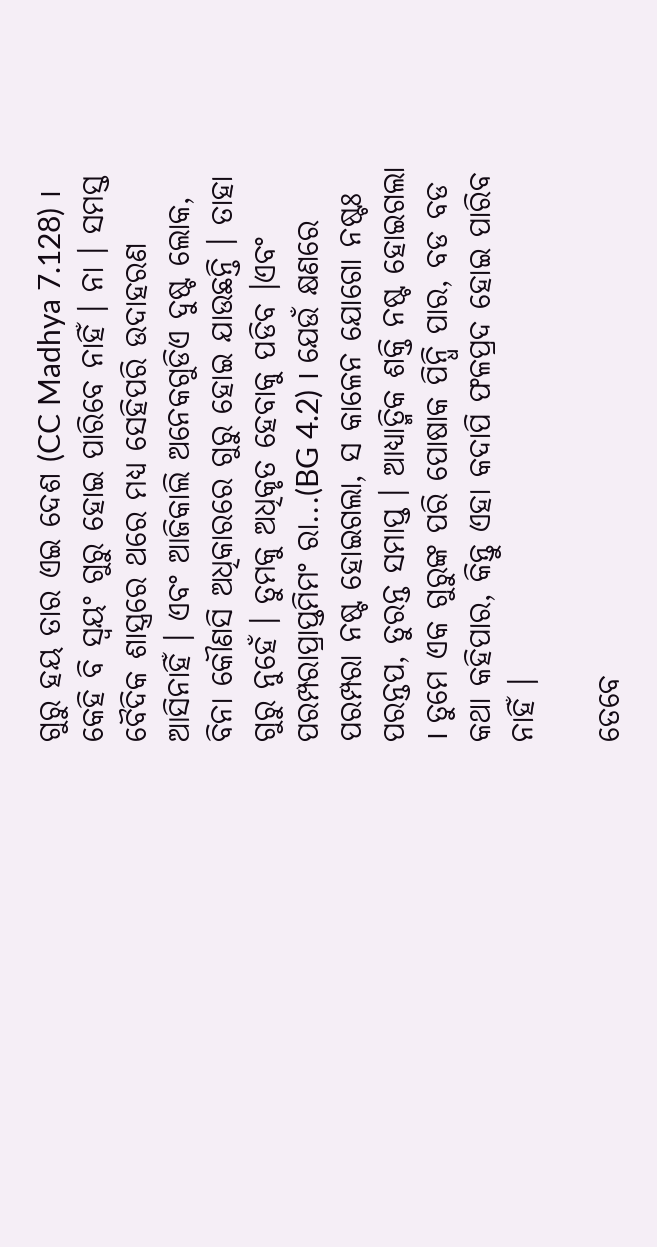ଗୁରୁ ହୟ ତାର ଏଇ ଦେଶ (CC Madhya 7.128) । କେହି ବି ସ୍ଵୟଂ ଗୁରୁ ହୋଇ ପାରିବେ ନାହିଁ । ନା । ସମସ୍ତ ବୈଦିକ ଶାସ୍ତ୍ରରେ ଥରେ ମଧ୍ୟ ସେହିପରି ଉଦାହରଣ ଆସିନାହିଁ । ଏବଂ ଆଜିକାଲି ଅନେକଗୁଡିଏ ଦୁଷ୍ଟ ଲୋକ, ବିନା କୌଣସି ଅଧିକାରରେ ଗୁରୁ ହୋଇ ଯାଉଛନ୍ତି । ତାହା ଗୁରୁ ନୁହେଁ । ତୁମକୁ ଅଧିକୃତ ହେବାକୁ ପଡିବ ।ଏବଂ ପରମ୍ପରାପ୍ରାପ୍ତମିମଂ ରା...(BG 4.2) । ଯେଉଁ କ୍ଷଣରେ ପରମ୍ପରା ନଷ୍ଟ ହୋଇଗଲା, ସ କାଳେନ ଯୋଗୋ ନଷ୍ଟଃ ପରନ୍ତପ, ତୁରନ୍ତ ସମାପ୍ତ । ଆଧ୍ୟାତ୍ମିକ ଶକ୍ତି ନଷ୍ଟ ହୋଇଗଲା । ତୁମେ ଏକ ଗୁରୁଙ୍କ ପରି ପୋଷାକ ପିନ୍ଧି ପାର, ବଡ ବଡ କଥା କହିପାର, କିନ୍ତୁ ଏହା କଦାପି ଫଳପ୍ରଦ ହୋଇ ପାରିବ ନାହିଁ ।

ତେବେ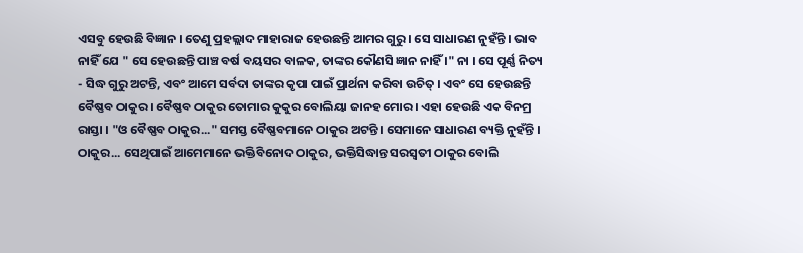ଏସବୁ ହେଉଛି ବିଜ୍ଞାନ । ତେଣୁ ପ୍ରହଲ୍ଲାଦ ମାହାରାଜ ହେଉଛନ୍ତି ଆମର ଗୁରୁ । ସେ ସାଧାରଣ ନୁହଁନ୍ତି । ଭାବ ନାହିଁ ଯେ " ସେ ହେଉଛନ୍ତି ପାଞ୍ଚ ବର୍ଷ ବୟସର ବାଳକ, ତାଙ୍କର କୌଣସି ଜ୍ଞାନ ନାହିଁ ।" ନା । ସେ ପୂର୍ଣ୍ଣ ନିତ୍ୟ - ସିଦ୍ଧ ଗୁରୁ ଅଟନ୍ତି, ଏବଂ ଆମେ ସର୍ବଦା ତାଙ୍କର କୃପା ପାଇଁ ପ୍ରାର୍ଥନା କରିବା ଉଚିତ୍ । ଏବଂ ସେ ହେଉଛନ୍ତି ବୈଷ୍ଣବ ଠାକୁର । ବୈଷ୍ଣବ ଠାକୁର ତୋମାର କୁକୁର ବୋଲିୟା ଜାନହ ମୋର । ଏହା ହେଉଛି ଏକ ବିନମ୍ର ରାସ୍ତା । "ଓ ବୈଷ୍ଣବ ଠାକୁର..." ସମସ୍ତ ବୈଷ୍ଣବମାନେ ଠାକୁର ଅଟନ୍ତି । ସେମାନେ ସାଧାରଣ ବ୍ୟକ୍ତି ନୁହଁନ୍ତି । ଠାକୁର... ସେଥିପାଇଁ ଆମେମାନେ ଭକ୍ତିବିନୋଦ ଠାକୁର, ଭକ୍ତିସିଦ୍ଧାନ୍ତ ସରସ୍ଵତୀ ଠାକୁର ବୋଲି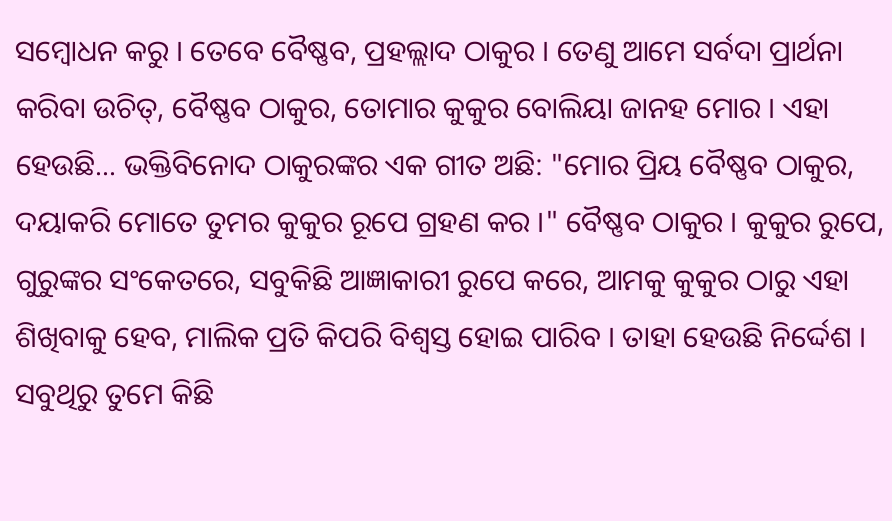ସମ୍ଵୋଧନ କରୁ । ତେବେ ବୈଷ୍ଣବ, ପ୍ରହଲ୍ଲାଦ ଠାକୁର । ତେଣୁ ଆମେ ସର୍ବଦା ପ୍ରାର୍ଥନା କରିବା ଉଚିତ୍, ବୈଷ୍ଣବ ଠାକୁର, ତୋମାର କୁକୁର ବୋଲିୟା ଜାନହ ମୋର । ଏହା ହେଉଛି... ଭକ୍ତିବିନୋଦ ଠାକୁରଙ୍କର ଏକ ଗୀତ ଅଛି: "ମୋର ପ୍ରିୟ ବୈଷ୍ଣବ ଠାକୁର, ଦୟାକରି ମୋତେ ତୁମର କୁକୁର ରୂପେ ଗ୍ରହଣ କର ।" ବୈଷ୍ଣବ ଠାକୁର । କୁକୁର ରୁପେ, ଗୁରୁଙ୍କର ସଂକେତରେ, ସବୁକିଛି ଆଜ୍ଞାକାରୀ ରୁପେ କରେ, ଆମକୁ କୁକୁର ଠାରୁ ଏହା ଶିଖିବାକୁ ହେବ, ମାଲିକ ପ୍ରତି କିପରି ବିଶ୍ଵସ୍ତ ହୋଇ ପାରିବ । ତାହା ହେଉଛି ନିର୍ଦ୍ଦେଶ । ସବୁଥିରୁ ତୁମେ କିଛି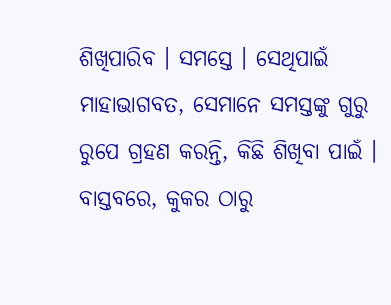ଶିଖିପାରିବ । ସମସ୍ତେ । ସେଥିପାଇଁ ମାହାଭାଗବତ, ସେମାନେ ସମସ୍ତଙ୍କୁ ଗୁରୁ ରୁପେ ଗ୍ରହଣ କରନ୍ତି, କିଛି ଶିଖିବା ପାଇଁ । ବାସ୍ତବରେ, କୁକର ଠାରୁ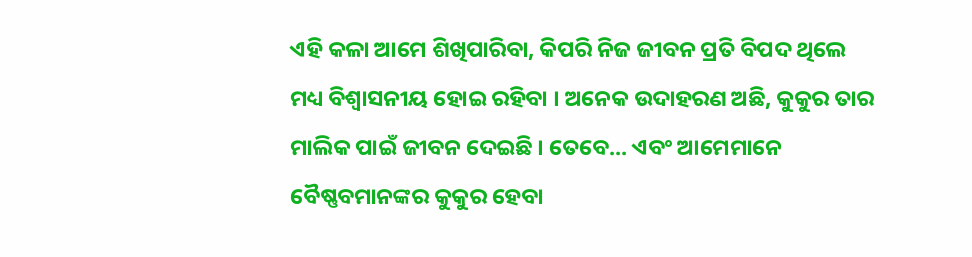ଏହି କଳା ଆମେ ଶିଖିପାରିବା, କିପରି ନିଜ ଜୀବନ ପ୍ରତି ବିପଦ ଥିଲେ ମଧ୍ୟ ବିଶ୍ଵାସନୀୟ ହୋଇ ରହିବା । ଅନେକ ଉଦାହରଣ ଅଛି, କୁକୁର ତାର ମାଲିକ ପାଇଁ ଜୀବନ ଦେଇଛି । ତେବେ... ଏବଂ ଆମେମାନେ ବୈଷ୍ଣବମାନଙ୍କର କୁକୁର ହେବା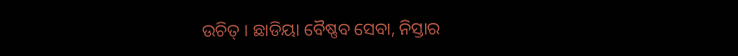ଉଚିତ୍ । ଛାଡିୟା ବୈଷ୍ଣବ ସେବା, ନିସ୍ତାର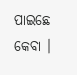ପାଇଛେ କେବା ।